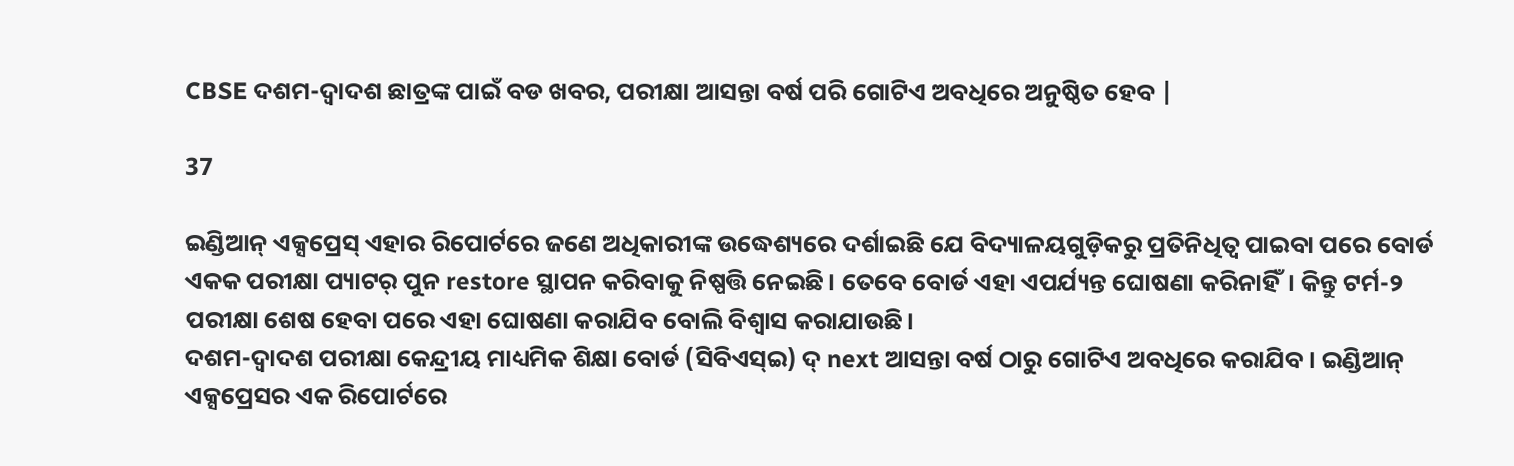CBSE ଦଶମ-ଦ୍ୱାଦଶ ଛାତ୍ରଙ୍କ ପାଇଁ ବଡ ଖବର, ପରୀକ୍ଷା ଆସନ୍ତା ବର୍ଷ ପରି ଗୋଟିଏ ଅବଧିରେ ଅନୁଷ୍ଠିତ ହେବ |

37

ଇଣ୍ଡିଆନ୍ ଏକ୍ସପ୍ରେସ୍ ଏହାର ରିପୋର୍ଟରେ ଜଣେ ଅଧିକାରୀଙ୍କ ଉଦ୍ଧେଶ୍ୟରେ ଦର୍ଶାଇଛି ଯେ ବିଦ୍ୟାଳୟଗୁଡ଼ିକରୁ ପ୍ରତିନିଧିତ୍ୱ ପାଇବା ପରେ ବୋର୍ଡ ଏକକ ପରୀକ୍ଷା ପ୍ୟାଟର୍ ପୁନ restore ସ୍ଥାପନ କରିବାକୁ ନିଷ୍ପତ୍ତି ନେଇଛି। ତେବେ ବୋର୍ଡ ଏହା ଏପର୍ଯ୍ୟନ୍ତ ଘୋଷଣା କରିନାହିଁ। କିନ୍ତୁ ଟର୍ମ-୨ ପରୀକ୍ଷା ଶେଷ ହେବା ପରେ ଏହା ଘୋଷଣା କରାଯିବ ବୋଲି ବିଶ୍ୱାସ କରାଯାଉଛି।
ଦଶମ-ଦ୍ୱାଦଶ ପରୀକ୍ଷା କେନ୍ଦ୍ରୀୟ ମାଧ୍ୟମିକ ଶିକ୍ଷା ବୋର୍ଡ (ସିବିଏସ୍ଇ) ଦ୍ next ଆସନ୍ତା ବର୍ଷ ଠାରୁ ଗୋଟିଏ ଅବଧିରେ କରାଯିବ। ଇଣ୍ଡିଆନ୍ ଏକ୍ସପ୍ରେସର ଏକ ରିପୋର୍ଟରେ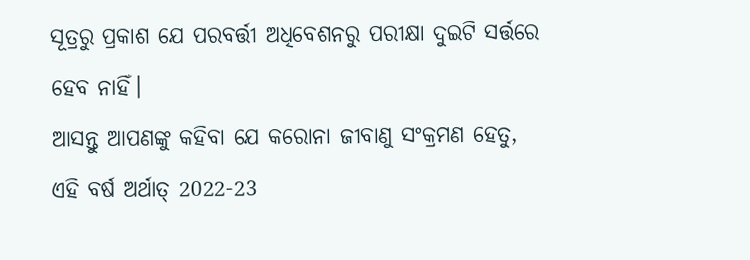ସୂତ୍ରରୁ ପ୍ରକାଶ ଯେ ପରବର୍ତ୍ତୀ ଅଧିବେଶନରୁ ପରୀକ୍ଷା ଦୁଇଟି ସର୍ତ୍ତରେ ହେବ ନାହିଁ।
ଆସନ୍ତୁ ଆପଣଙ୍କୁ କହିବା ଯେ କରୋନା ଜୀବାଣୁ ସଂକ୍ରମଣ ହେତୁ, ଏହି ବର୍ଷ ଅର୍ଥାତ୍ 2022-23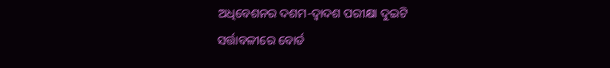ଅଧିବେଶନର ଦଶମ-ଦ୍ୱାଦଶ ପରୀକ୍ଷା ଦୁଇଟି ସର୍ତ୍ତାବଳୀରେ ବୋର୍ଡ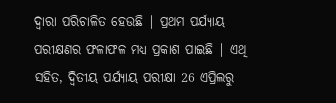ଦ୍ୱାରା ପରିଚାଳିତ ହେଉଛି | ପ୍ରଥମ ପର୍ଯ୍ୟାୟ ପରୀକ୍ଷଣର ଫଳାଫଳ ମଧ୍ୟ ପ୍ରକାଶ ପାଇଛି | ଏଥି ସହିତ, ଦ୍ୱିତୀୟ ପର୍ଯ୍ୟାୟ ପରୀକ୍ଷା 26 ଏପ୍ରିଲରୁ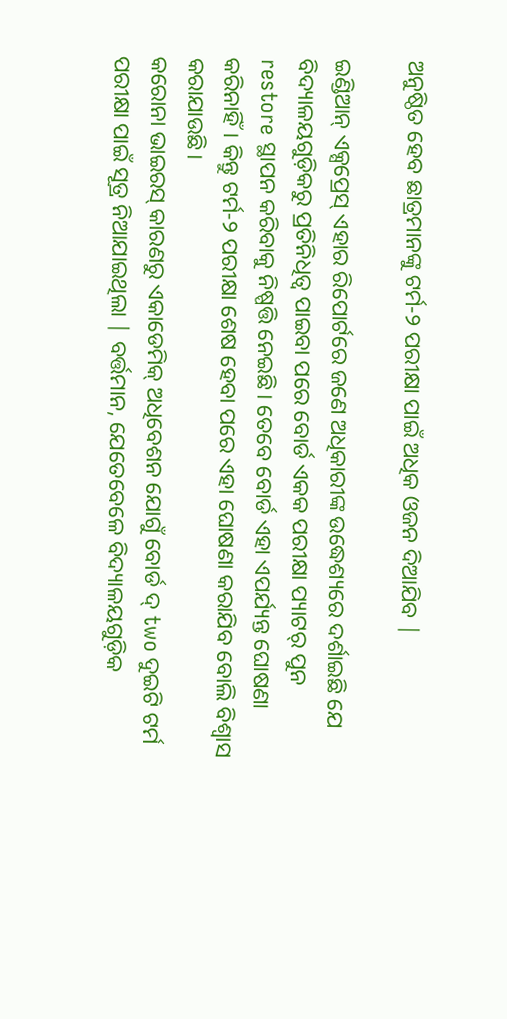ଅନୁଷ୍ଠିତ ହେବ ଛାତ୍ରମାନଙ୍କୁ ଟର୍ମ-୨ ପରୀକ୍ଷା ପାଇଁ ଅଧିକ ଓଜନ ଦିଆଯିବ |

ଇଣ୍ଡିଆନ୍ ଏକ୍ସପ୍ରେସ୍ ଏହାର ରିପୋର୍ଟରେ ଜଣେ ଅଧିକାରୀଙ୍କ ଉଦ୍ଧେଶ୍ୟରେ ଦର୍ଶାଇଛି ଯେ ବିଦ୍ୟାଳୟଗୁଡ଼ିକରୁ ପ୍ରତିନିଧିତ୍ୱ ପାଇବା ପରେ ବୋର୍ଡ ଏକକ ପରୀକ୍ଷା ପ୍ୟାଟର୍ ପୁନ restore ସ୍ଥାପନ କରିବାକୁ ନିଷ୍ପତ୍ତି ନେଇଛି। ତେବେ ବୋର୍ଡ ଏହା ଏପର୍ଯ୍ୟନ୍ତ ଘୋଷଣା କରିନାହିଁ। କିନ୍ତୁ ଟର୍ମ-୨ ପରୀକ୍ଷା ଶେଷ ହେବା ପରେ ଏହା ଘୋଷଣା କରାଯିବ ବୋଲି ବିଶ୍ୱାସ କରାଯାଉଛି।
କରୋନା ଭାଇରସ୍ କାରଣରୁ ଏକାଡେମିକ୍ ଅଧିବେଶନ ଯୋଗୁଁ ବୋର୍ଡ ଦ୍ two ଦୁଇଟି ଟର୍ମ ପରୀକ୍ଷା ପାଇଁ ସୂତ୍ର ନିଆଯାଇଥିଲା | ବର୍ତ୍ତମାନ, ଯେତେବେଳେ ବିଦ୍ୟାଳୟଗୁଡ଼ିକ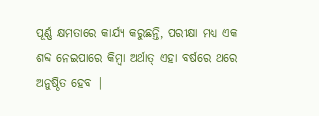ପୂର୍ଣ୍ଣ କ୍ଷମତାରେ କାର୍ଯ୍ୟ କରୁଛନ୍ତି, ପରୀକ୍ଷା ମଧ୍ୟ ଏକ ଶବ୍ଦ ନେଇପାରେ କିମ୍ବା ଅର୍ଥାତ୍ ଏହା ବର୍ଷରେ ଥରେ ଅନୁଷ୍ଠିତ ହେବ |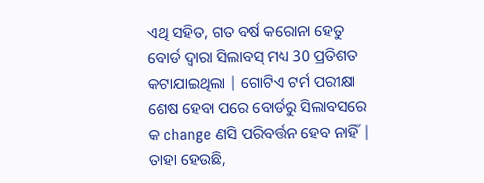ଏଥି ସହିତ, ଗତ ବର୍ଷ କରୋନା ହେତୁ ବୋର୍ଡ ଦ୍ୱାରା ସିଲାବସ୍ ମଧ୍ୟ 30 ପ୍ରତିଶତ କଟାଯାଇଥିଲା | ଗୋଟିଏ ଟର୍ମ ପରୀକ୍ଷା ଶେଷ ହେବା ପରେ ବୋର୍ଡରୁ ସିଲାବସରେ କ change ଣସି ପରିବର୍ତ୍ତନ ହେବ ନାହିଁ | ତାହା ହେଉଛି,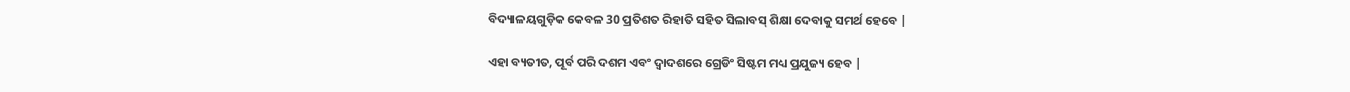ବିଦ୍ୟାଳୟଗୁଡ଼ିକ କେବଳ 30 ପ୍ରତିଶତ ରିହାତି ସହିତ ସିଲାବସ୍ ଶିକ୍ଷା ଦେବାକୁ ସମର୍ଥ ହେବେ |

ଏହା ବ୍ୟତୀତ, ପୂର୍ବ ପରି ଦଶମ ଏବଂ ଦ୍ୱାଦଶରେ ଗ୍ରେଡିଂ ସିଷ୍ଟମ ମଧ୍ୟ ପ୍ରଯୁଜ୍ୟ ହେବ |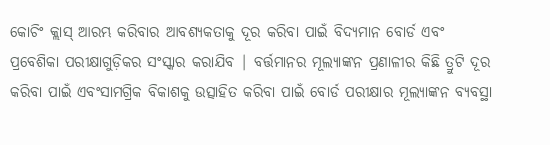କୋଚିଂ କ୍ଲାସ୍ ଆରମ୍ଭ କରିବାର ଆବଶ୍ୟକତାକୁ ଦୂର କରିବା ପାଇଁ ବିଦ୍ୟମାନ ବୋର୍ଡ ଏବଂ ପ୍ରବେଶିକା ପରୀକ୍ଷାଗୁଡ଼ିକର ସଂସ୍କାର କରାଯିବ | ବର୍ତ୍ତମାନର ମୂଲ୍ୟାଙ୍କନ ପ୍ରଣାଳୀର କିଛି ତ୍ରୁଟି ଦୂର କରିବା ପାଇଁ ଏବଂସାମଗ୍ରିକ ବିକାଶକୁ ଉତ୍ସାହିତ କରିବା ପାଇଁ ବୋର୍ଡ ପରୀକ୍ଷାର ମୂଲ୍ୟାଙ୍କନ ବ୍ୟବସ୍ଥା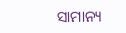ସାମାନ୍ୟ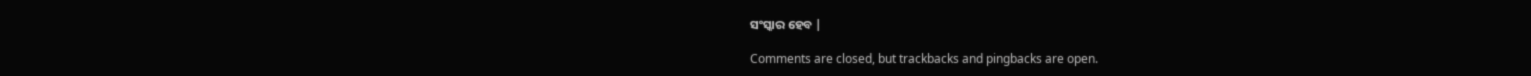ସଂସ୍କାର ହେବ |

Comments are closed, but trackbacks and pingbacks are open.